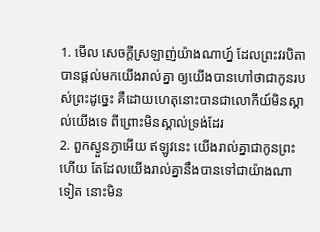1. មើល សេចក្តីស្រឡាញ់យ៉ាងណាហ្ន៍ ដែលព្រះវរបិតាបានផ្តល់មកយើងរាល់គ្នា ឲ្យយើងបានហៅថាជាកូនរបស់ព្រះដូច្នេះ គឺដោយហេតុនោះបានជាលោកីយ៍មិនស្គាល់យើងទេ ពីព្រោះមិនស្គាល់ទ្រង់ដែរ
2. ពួកស្ងួនភ្ងាអើយ ឥឡូវនេះ យើងរាល់គ្នាជាកូនព្រះហើយ តែដែលយើងរាល់គ្នានឹងបានទៅជាយ៉ាងណាទៀត នោះមិន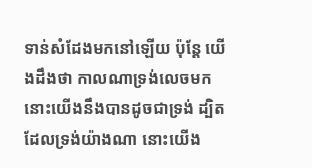ទាន់សំដែងមកនៅឡើយ ប៉ុន្តែ យើងដឹងថា កាលណាទ្រង់លេចមក នោះយើងនឹងបានដូចជាទ្រង់ ដ្បិតដែលទ្រង់យ៉ាងណា នោះយើង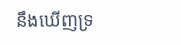នឹងឃើញទ្រ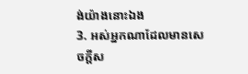ង់យ៉ាងនោះឯង
3. អស់អ្នកណាដែលមានសេចក្តីស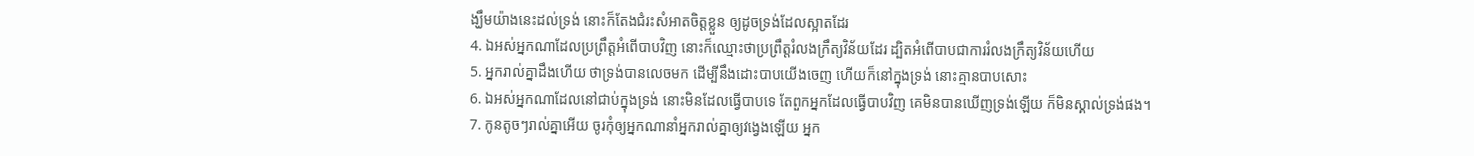ង្ឃឹមយ៉ាងនេះដល់ទ្រង់ នោះក៏តែងជំរះសំអាតចិត្តខ្លួន ឲ្យដូចទ្រង់ដែលស្អាតដែរ
4. ឯអស់អ្នកណាដែលប្រព្រឹត្តអំពើបាបវិញ នោះក៏ឈ្មោះថាប្រព្រឹត្តរំលងក្រឹត្យវិន័យដែរ ដ្បិតអំពើបាបជាការរំលងក្រឹត្យវិន័យហើយ
5. អ្នករាល់គ្នាដឹងហើយ ថាទ្រង់បានលេចមក ដើម្បីនឹងដោះបាបយើងចេញ ហើយក៏នៅក្នុងទ្រង់ នោះគ្មានបាបសោះ
6. ឯអស់អ្នកណាដែលនៅជាប់ក្នុងទ្រង់ នោះមិនដែលធ្វើបាបទេ តែពួកអ្នកដែលធ្វើបាបវិញ គេមិនបានឃើញទ្រង់ឡើយ ក៏មិនស្គាល់ទ្រង់ផង។
7. កូនតូចៗរាល់គ្នាអើយ ចូរកុំឲ្យអ្នកណានាំអ្នករាល់គ្នាឲ្យវង្វេងឡើយ អ្នក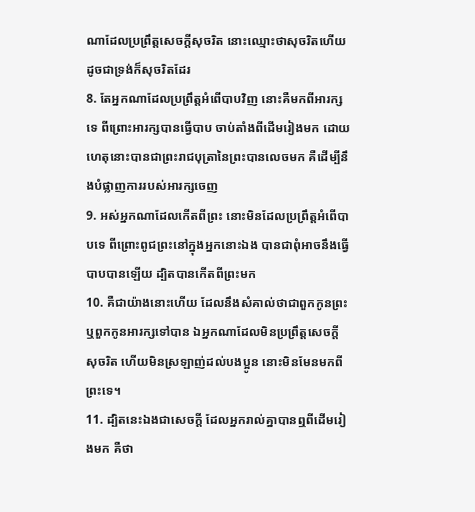ណាដែលប្រព្រឹត្តសេចក្តីសុចរិត នោះឈ្មោះថាសុចរិតហើយ ដូចជាទ្រង់ក៏សុចរិតដែរ
8. តែអ្នកណាដែលប្រព្រឹត្តអំពើបាបវិញ នោះគឺមកពីអារក្សទេ ពីព្រោះអារក្សបានធ្វើបាប ចាប់តាំងពីដើមរៀងមក ដោយហេតុនោះបានជាព្រះរាជបុត្រានៃព្រះបានលេចមក គឺដើម្បីនឹងបំផ្លាញការរបស់អារក្សចេញ
9. អស់អ្នកណាដែលកើតពីព្រះ នោះមិនដែលប្រព្រឹត្តអំពើបាបទេ ពីព្រោះពូជព្រះនៅក្នុងអ្នកនោះឯង បានជាពុំអាចនឹងធ្វើបាបបានឡើយ ដ្បិតបានកើតពីព្រះមក
10. គឺជាយ៉ាងនោះហើយ ដែលនឹងសំគាល់ថាជាពួកកូនព្រះ ឬពួកកូនអារក្សទៅបាន ឯអ្នកណាដែលមិនប្រព្រឹត្តសេចក្តីសុចរិត ហើយមិនស្រឡាញ់ដល់បងប្អូន នោះមិនមែនមកពីព្រះទេ។
11. ដ្បិតនេះឯងជាសេចក្តី ដែលអ្នករាល់គ្នាបានឮពីដើមរៀងមក គឺថា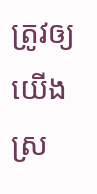ត្រូវឲ្យយើងស្រ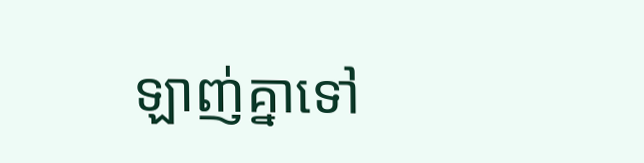ឡាញ់គ្នាទៅ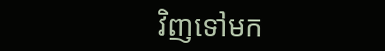វិញទៅមក